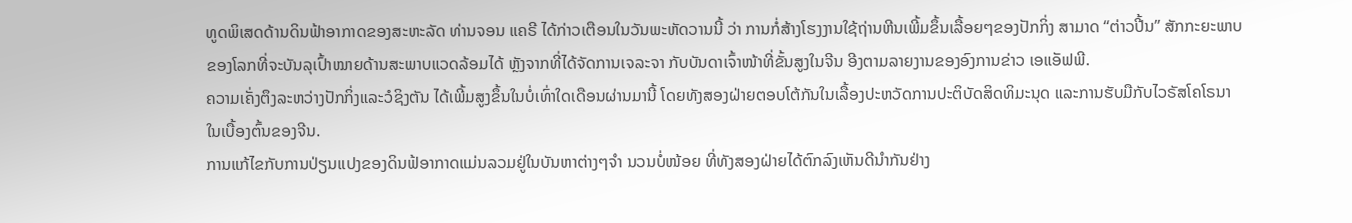ທູດພິເສດດ້ານດິນຟ້າອາກາດຂອງສະຫະລັດ ທ່ານຈອນ ແຄຣີ ໄດ້ກ່າວເຕືອນໃນວັນພະຫັດວານນີ້ ວ່າ ການກໍ່ສ້າງໂຮງງານໃຊ້ຖ່ານຫີນເພີ້ມຂຶ້ນເລື້ອຍໆຂອງປັກກິ່ງ ສາມາດ “ຕ່າວປີ້ນ” ສັກກະຍະພາບຂອງໂລກທີ່ຈະບັນລຸເປົ້າໝາຍດ້ານສະພາບແວດລ້ອມໄດ້ ຫຼັງຈາກທີ່ໄດ້ຈັດການເຈລະຈາ ກັບບັນດາເຈົ້າໜ້າທີ່ຂັ້ນສູງໃນຈີນ ອີງຕາມລາຍງານຂອງອົງການຂ່າວ ເອແອັຟພີ.
ຄວາມເຄັ່ງຕຶງລະຫວ່າງປັກກິ່ງແລະວໍຊິງຕັນ ໄດ້ເພີ້ມສູງຂຶ້ນໃນບໍ່ເທົ່າໃດເດືອນຜ່ານມານີ້ ໂດຍທັງສອງຝ່າຍຕອບໂຕ້ກັນໃນເລື້ອງປະຫວັດການປະຕິບັດສິດທິມະນຸດ ແລະການຮັບມືກັບໄວຣັສໂຄໂຣນາ ໃນເບື້ອງຕົ້ນຂອງຈີນ.
ການແກ້ໄຂກັບການປ່ຽນແປງຂອງດິນຟ້ອາກາດແມ່ນລວມຢູ່ໃນບັນຫາຕ່າງໆຈຳ ນວນບໍ່ໜ້ອຍ ທີ່ທັງສອງຝ່າຍໄດ້ຕົກລົງເຫັນດີນຳກັນຢ່າງ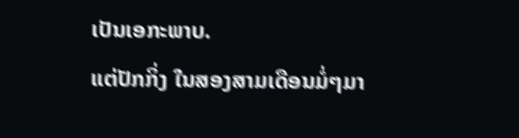ເປັນເອກະພາບ.
ແຕ່ປັກກິ່ງ ໃນສອງສາມເດືອນມໍ່ໆມາ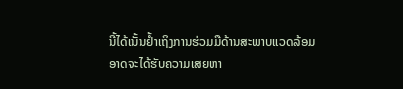ນີ້ໄດ້ເນັ້ນຢ້ຳເຖິງການຮ່ວມມືດ້ານສະພາບແວດລ້ອມ ອາດຈະໄດ້ຮັບຄວາມເສຍຫາ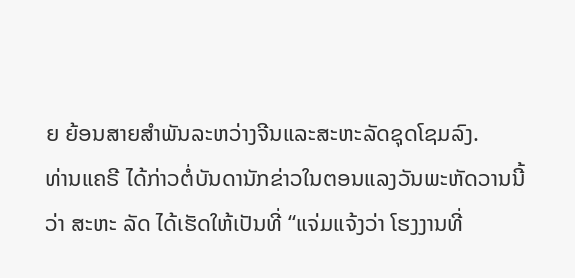ຍ ຍ້ອນສາຍສຳພັນລະຫວ່າງຈີນແລະສະຫະລັດຊຸດໂຊມລົງ.
ທ່ານແຄຣີ ໄດ້ກ່າວຕໍ່ບັນດານັກຂ່າວໃນຕອນແລງວັນພະຫັດວານນີ້ ວ່າ ສະຫະ ລັດ ໄດ້ເຮັດໃຫ້ເປັນທີ່ “ແຈ່ມແຈ້ງວ່າ ໂຮງງານທີ່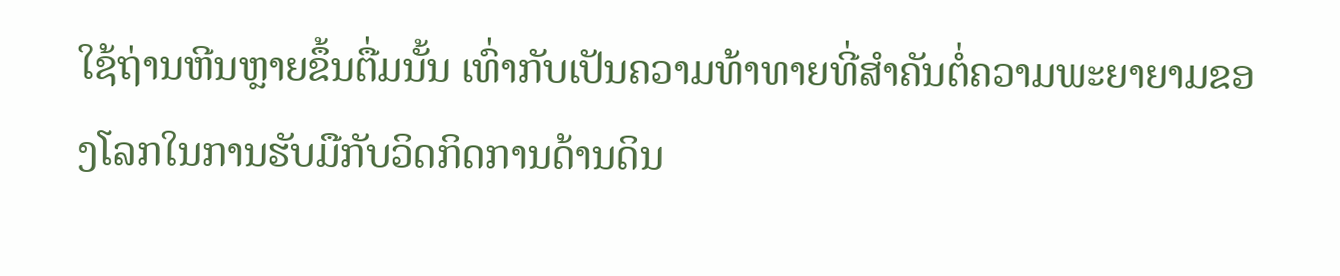ໃຊ້ຖ່ານຫີນຫຼາຍຂຶ້ນຕື່ມນັ້ນ ເທົ່າກັບເປັນຄວາມທ້າທາຍທີ່ສຳຄັນຕໍ່ຄວາມພະຍາຍາມຂອງໂລກໃນການຮັບມືກັບວິດກິດການດ້ານດິນ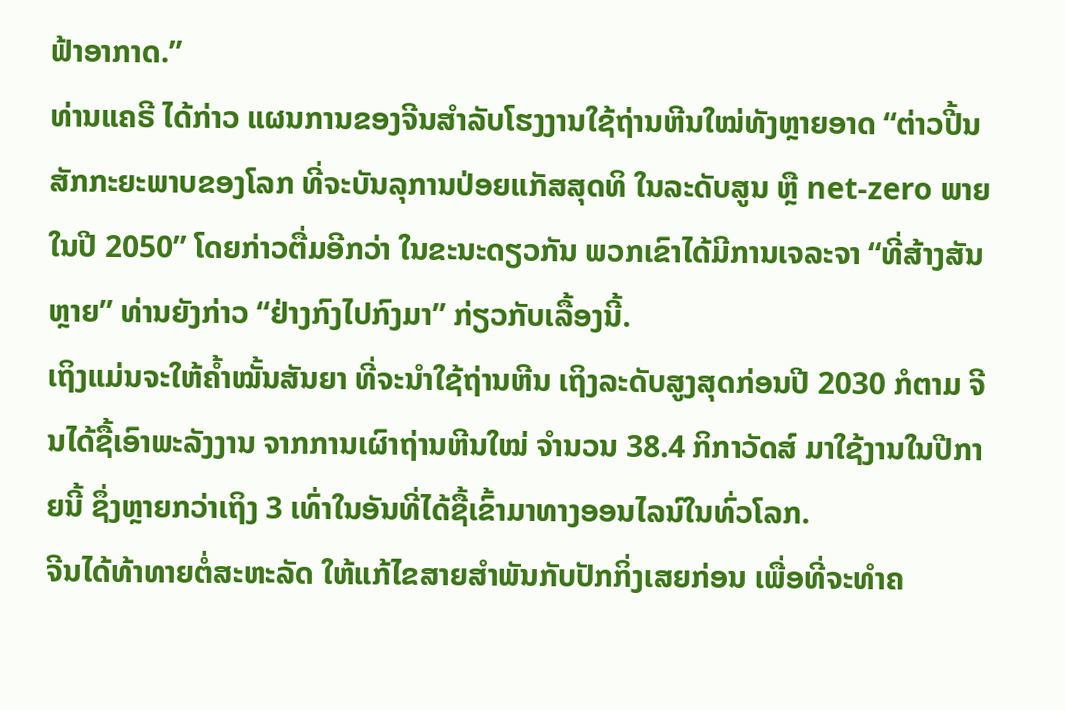ຟ້າອາກາດ.”
ທ່ານແຄຣີ ໄດ້ກ່າວ ແຜນການຂອງຈີນສຳລັບໂຮງງານໃຊ້ຖ່ານຫີນໃໝ່ທັງຫຼາຍອາດ “ຕ່າວປີ້ນສັກກະຍະພາບຂອງໂລກ ທີ່ຈະບັນລຸການປ່ອຍແກັສສຸດທິ ໃນລະດັບສູນ ຫຼື net-zero ພາຍໃນປີ 2050” ໂດຍກ່າວຕື່ມອີກວ່າ ໃນຂະນະດຽວກັນ ພວກເຂົາໄດ້ມີການເຈລະຈາ “ທີ່ສ້າງສັນຫຼາຍ” ທ່ານຍັງກ່າວ “ຢ່າງກົງໄປກົງມາ” ກ່ຽວກັບເລື້ອງນີ້.
ເຖິງແມ່ນຈະໃຫ້ຄ້ຳໝັ້ນສັນຍາ ທີ່ຈະນຳໃຊ້ຖ່ານຫີນ ເຖິງລະດັບສູງສຸດກ່ອນປີ 2030 ກໍຕາມ ຈີນໄດ້ຊື້ເອົາພະລັງງານ ຈາກການເຜົາຖ່ານຫີນໃໝ່ ຈໍານວນ 38.4 ກິກາວັດສ໌ ມາໃຊ້ງານໃນປີກາຍນີ້ ຊຶ່ງຫຼາຍກວ່າເຖິງ 3 ເທົ່າໃນອັນທີ່ໄດ້ຊື້ເຂົ້າມາທາງອອນໄລນ໌ໃນທົ່ວໂລກ.
ຈີນໄດ້ທ້າທາຍຕໍ່ສະຫະລັດ ໃຫ້ແກ້ໄຂສາຍສຳພັນກັບປັກກິ່ງເສຍກ່ອນ ເພື່ອທີ່ຈະທຳຄ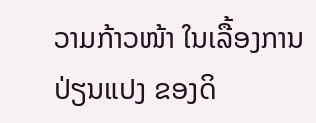ວາມກ້າວໜ້າ ໃນເລື້ອງການປ່ຽນແປງ ຂອງດິ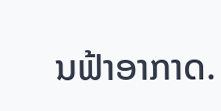ນຟ້າອາກາດ.